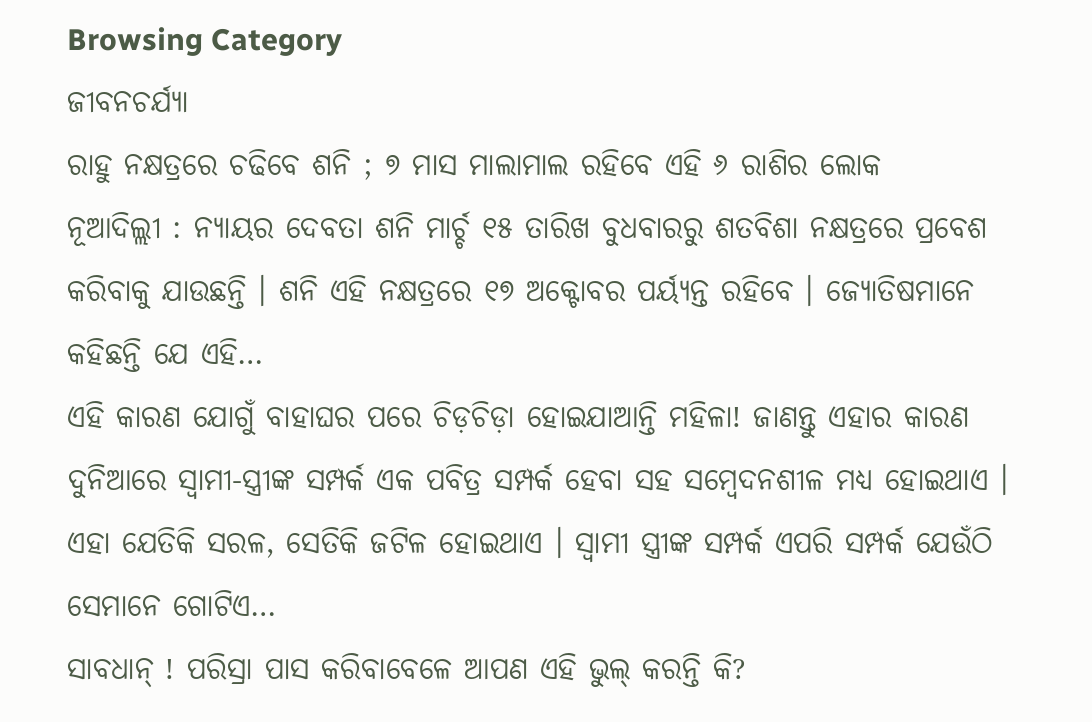Browsing Category
ଜୀବନଚର୍ଯ୍ୟା
ରାହୁ ନକ୍ଷତ୍ରରେ ଚଢିବେ ଶନି ; ୭ ମାସ ମାଲାମାଲ ରହିବେ ଏହି ୬ ରାଶିର ଲୋକ
ନୂଆଦିଲ୍ଲୀ : ନ୍ୟାୟର ଦେବତା ଶନି ମାର୍ଚ୍ଚ ୧୫ ତାରିଖ ବୁଧବାରରୁ ଶତବିଶା ନକ୍ଷତ୍ରରେ ପ୍ରବେଶ କରିବାକୁ ଯାଉଛନ୍ତି । ଶନି ଏହି ନକ୍ଷତ୍ରରେ ୧୭ ଅକ୍ଟୋବର ପର୍ୟ୍ୟନ୍ତ ରହିବେ । ଜ୍ୟୋତିଷମାନେ କହିଛନ୍ତି ଯେ ଏହି…
ଏହି କାରଣ ଯୋଗୁଁ ବାହାଘର ପରେ ଚିଡ଼ଚିଡ଼ା ହୋଇଯାଆନ୍ତି ମହିଳା! ଜାଣନ୍ତୁ ଏହାର କାରଣ
ଦୁନିଆରେ ସ୍ୱାମୀ-ସ୍ତ୍ରୀଙ୍କ ସମ୍ପର୍କ ଏକ ପବିତ୍ର ସମ୍ପର୍କ ହେବା ସହ ସମ୍ବେଦନଶୀଳ ମଧ୍ୟ ହୋଇଥାଏ । ଏହା ଯେତିକି ସରଳ, ସେତିକି ଜଟିଳ ହୋଇଥାଏ । ସ୍ୱାମୀ ସ୍ତ୍ରୀଙ୍କ ସମ୍ପର୍କ ଏପରି ସମ୍ପର୍କ ଯେଉଁଠି ସେମାନେ ଗୋଟିଏ…
ସାବଧାନ୍ ! ପରିସ୍ରା ପାସ କରିବାବେଳେ ଆପଣ ଏହି ଭୁଲ୍ କରନ୍ତି କି?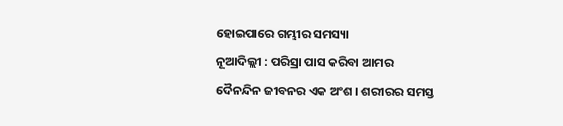ହୋଇପାରେ ଗମ୍ଭୀର ସମସ୍ୟା
ନୂଆଦିଲ୍ଲୀ : ପରିସ୍ରା ପାସ କରିବା ଆମର ଦୈନନ୍ଦିନ ଜୀବନର ଏକ ଅଂଶ । ଶରୀରର ସମସ୍ତ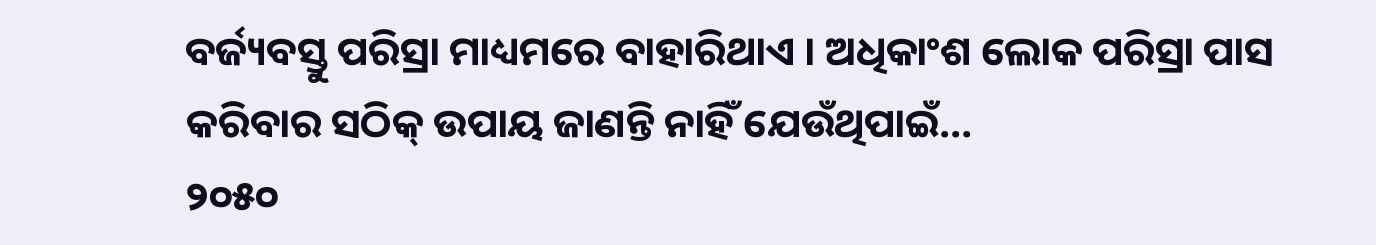ବର୍ଜ୍ୟବସ୍ତୁ ପରିସ୍ରା ମାଧ୍ୟମରେ ବାହାରିଥାଏ । ଅଧିକାଂଶ ଲୋକ ପରିସ୍ରା ପାସ କରିବାର ସଠିକ୍ ଉପାୟ ଜାଣନ୍ତି ନାହିଁ ଯେଉଁଥିପାଇଁ…
୨୦୫୦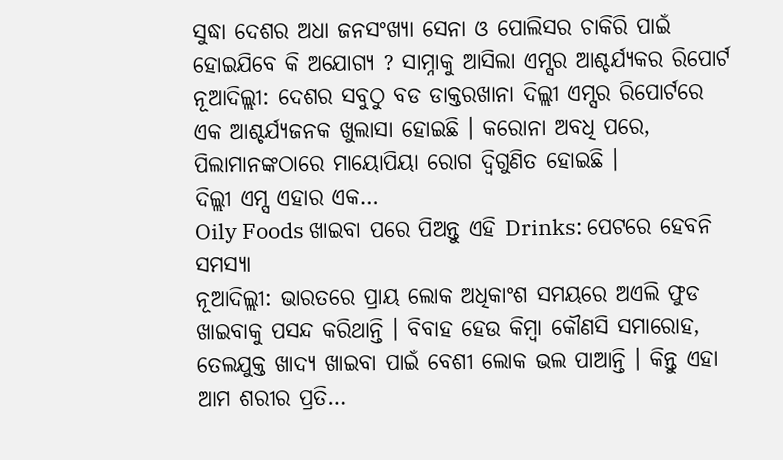ସୁଦ୍ଧା ଦେଶର ଅଧା ଜନସଂଖ୍ୟା ସେନା ଓ ପୋଲିସର ଚାକିରି ପାଇଁ ହୋଇଯିବେ କି ଅଯୋଗ୍ୟ ? ସାମ୍ନାକୁ ଆସିଲା ଏମ୍ସର ଆଶ୍ଚର୍ଯ୍ୟକର ରିପୋର୍ଟ
ନୂଆଦିଲ୍ଲୀ: ଦେଶର ସବୁଠୁ ବଡ ଡାକ୍ତରଖାନା ଦିଲ୍ଲୀ ଏମ୍ସର ରିପୋର୍ଟରେ ଏକ ଆଶ୍ଚର୍ଯ୍ୟଜନକ ଖୁଲାସା ହୋଇଛି । କରୋନା ଅବଧି ପରେ, ପିଲାମାନଙ୍କଠାରେ ମାୟୋପିୟା ରୋଗ ଦ୍ୱିଗୁଣିତ ହୋଇଛି ।
ଦିଲ୍ଲୀ ଏମ୍ସ ଏହାର ଏକ…
Oily Foods ଖାଇବା ପରେ ପିଅନ୍ତୁ ଏହି Drinks: ପେଟରେ ହେବନି ସମସ୍ୟା
ନୂଆଦିଲ୍ଲୀ: ଭାରତରେ ପ୍ରାୟ ଲୋକ ଅଧିକାଂଶ ସମୟରେ ଅଏଲି ଫୁଡ ଖାଇବାକୁ ପସନ୍ଦ କରିଥାନ୍ତି । ବିବାହ ହେଉ କିମ୍ବା କୌଣସି ସମାରୋହ, ତେଲଯୁକ୍ତ ଖାଦ୍ୟ ଖାଇବା ପାଇଁ ବେଶୀ ଲୋକ ଭଲ ପାଆନ୍ତି । କିନ୍ତୁ ଏହା ଆମ ଶରୀର ପ୍ରତି…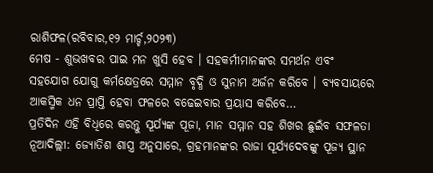ରାଶିଫଳ(ରବିବାର,୧୨ ମାର୍ଚ୍ଚ,୨୦୨୩)
ମେଷ - ଶୁଭଖବର ପାଇ ମନ ଖୁସି ହେବ । ସହକର୍ମୀମାନଙ୍କର ସମର୍ଥନ ଏବଂ ସହଯୋଗ ଯୋଗୁ କର୍ମକ୍ଷେତ୍ରରେ ସମ୍ମାନ ବୃଦ୍ଧି ଓ ସୁନାମ ଅର୍ଜନ କରିବେ । ବ୍ୟବସାୟରେ ଆକସ୍ମିକ ଧନ ପ୍ରାପ୍ତି ହେବା ଫଳରେ ବଢେଇବାର ପ୍ରୟାସ କରିବେ…
ପ୍ରତିଦିନ ଏହି ବିଧିରେ କରନ୍ତୁ ସୂର୍ଯ୍ୟଙ୍କ ପୂଜା, ମାନ ସମ୍ମାନ ସହ ଶିଖର ଛୁଇଁବ ସଫଳତା
ନୂଆଦିଲ୍ଲୀ: ଜ୍ୟୋତିଶ ଶାସ୍ତ୍ର ଅନୁସାରେ, ଗ୍ରହମାନଙ୍କର ରାଜା ସୂର୍ଯ୍ୟଦେବଙ୍କୁ ପୂଜ୍ୟ ସ୍ଥାନ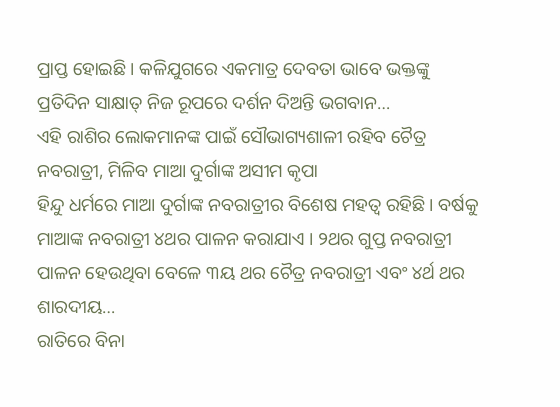ପ୍ରାପ୍ତ ହୋଇଛି । କଳିଯୁଗରେ ଏକମାତ୍ର ଦେବତା ଭାବେ ଭକ୍ତଙ୍କୁ ପ୍ରତିଦିନ ସାକ୍ଷାତ୍ ନିଜ ରୂପରେ ଦର୍ଶନ ଦିଅନ୍ତି ଭଗବାନ…
ଏହି ରାଶିର ଲୋକମାନଙ୍କ ପାଇଁ ସୌଭାଗ୍ୟଶାଳୀ ରହିବ ଚୈତ୍ର ନବରାତ୍ରୀ, ମିଳିବ ମାଆ ଦୁର୍ଗାଙ୍କ ଅସୀମ କୃପା
ହିନ୍ଦୁ ଧର୍ମରେ ମାଆ ଦୁର୍ଗାଙ୍କ ନବରାତ୍ରୀର ବିଶେଷ ମହତ୍ୱ ରହିଛି । ବର୍ଷକୁ ମାଆଙ୍କ ନବରାତ୍ରୀ ୪ଥର ପାଳନ କରାଯାଏ । ୨ଥର ଗୁପ୍ତ ନବରାତ୍ରୀ ପାଳନ ହେଉଥିବା ବେଳେ ୩ୟ ଥର ଚୈତ୍ର ନବରାତ୍ରୀ ଏବଂ ୪ର୍ଥ ଥର ଶାରଦୀୟ…
ରାତିରେ ବିନା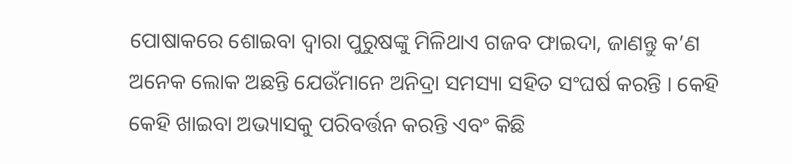ପୋଷାକରେ ଶୋଇବା ଦ୍ଵାରା ପୁରୁଷଙ୍କୁ ମିଳିଥାଏ ଗଜବ ଫାଇଦା, ଜାଣନ୍ତୁ କ’ଣ
ଅନେକ ଲୋକ ଅଛନ୍ତି ଯେଉଁମାନେ ଅନିଦ୍ରା ସମସ୍ୟା ସହିତ ସଂଘର୍ଷ କରନ୍ତି । କେହି କେହି ଖାଇବା ଅଭ୍ୟାସକୁ ପରିବର୍ତ୍ତନ କରନ୍ତି ଏବଂ କିଛି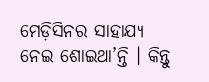ମେଡ଼ିସିନର ସାହାଯ୍ୟ ନେଇ ଶୋଇଥା’ନ୍ତି । କିନ୍ତୁ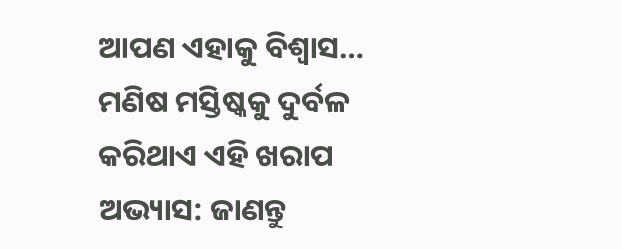ଆପଣ ଏହାକୁ ବିଶ୍ୱାସ…
ମଣିଷ ମସ୍ତିଷ୍କକୁ ଦୁର୍ବଳ କରିଥାଏ ଏହି ଖରାପ ଅଭ୍ୟାସ: ଜାଣନ୍ତୁ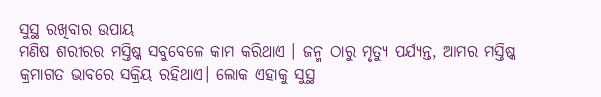ସୁସ୍ଥ ରଖିବାର ଉପାୟ
ମଣିଷ ଶରୀରର ମସ୍ତିଷ୍କ ସବୁବେଳେ କାମ କରିଥାଏ । ଜନ୍ମ ଠାରୁ ମୃତ୍ୟୁ ପର୍ଯ୍ୟନ୍ତ, ଆମର ମସ୍ତିଷ୍କ କ୍ରମାଗତ ଭାବରେ ସକ୍ରିୟ ରହିଥାଏ। ଲୋକ ଏହାକୁ ସୁସ୍ଥ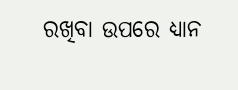ରଖିବା ଉପରେ ଧ୍ୟାନ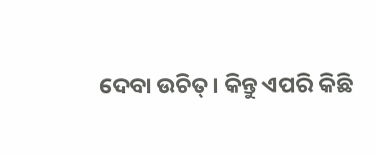ଦେବା ଉଚିତ୍। କିନ୍ତୁ ଏପରି କିଛି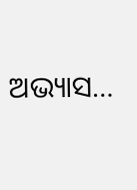ଅଭ୍ୟାସ…